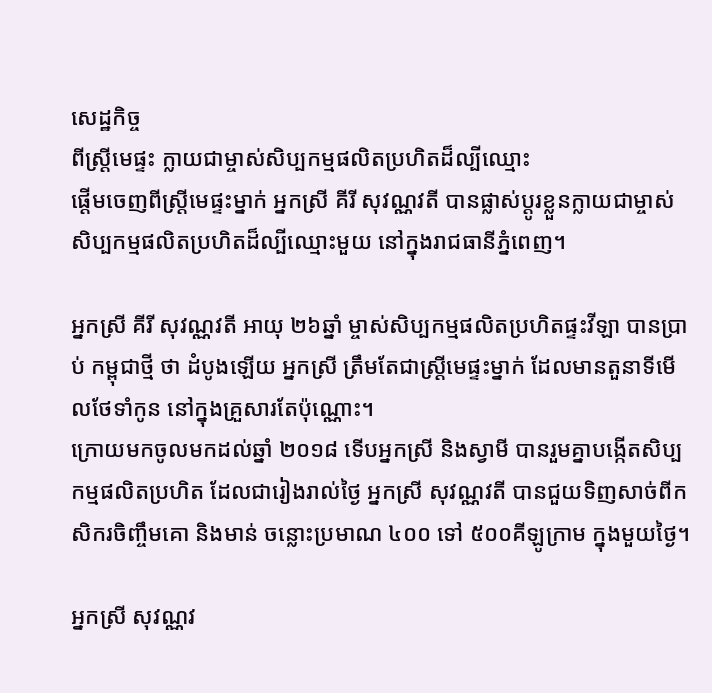សេដ្ឋកិច្ច
ពីស្ដ្រីមេផ្ទះ ក្លាយជាម្ចាស់សិប្បកម្មផលិតប្រហិតដ៏ល្បីឈ្មោះ
ផ្ដើមចេញពីស្ដ្រីមេផ្ទះម្នាក់ អ្នកស្រី គីរី សុវណ្ណវតី បានផ្លាស់ប្ដូរខ្លួនក្លាយជាម្ចាស់សិប្បកម្មផលិតប្រហិតដ៏ល្បីឈ្មោះមួយ នៅក្នុងរាជធានីភ្នំពេញ។

អ្នកស្រី គីរី សុវណ្ណវតី អាយុ ២៦ឆ្នាំ ម្ចាស់សិប្បកម្មផលិតប្រហិតផ្ទះវីឡា បានប្រាប់ កម្ពុជាថ្មី ថា ដំបូងឡើយ អ្នកស្រី ត្រឹមតែជាស្រ្ដីមេផ្ទះម្នាក់ ដែលមានតួនាទីមើលថែទាំកូន នៅក្នុងគ្រួសារតែប៉ុណ្ណោះ។
ក្រោយមកចូលមកដល់ឆ្នាំ ២០១៨ ទើបអ្នកស្រី និងស្វាមី បានរួមគ្នាបង្កើតសិប្បកម្មផលិតប្រហិត ដែលជារៀងរាល់ថ្ងៃ អ្នកស្រី សុវណ្ណវតី បានជួយទិញសាច់ពីកសិករចិញ្ចឹមគោ និងមាន់ ចន្លោះប្រមាណ ៤០០ ទៅ ៥០០គីឡូក្រាម ក្នុងមួយថ្ងៃ។

អ្នកស្រី សុវណ្ណវ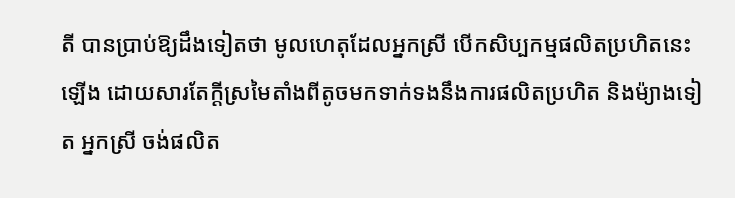តី បានប្រាប់ឱ្យដឹងទៀតថា មូលហេតុដែលអ្នកស្រី បើកសិប្បកម្មផលិតប្រហិតនេះឡើង ដោយសារតែក្ដីស្រមៃតាំងពីតូចមកទាក់ទងនឹងការផលិតប្រហិត និងម៉្យាងទៀត អ្នកស្រី ចង់ផលិត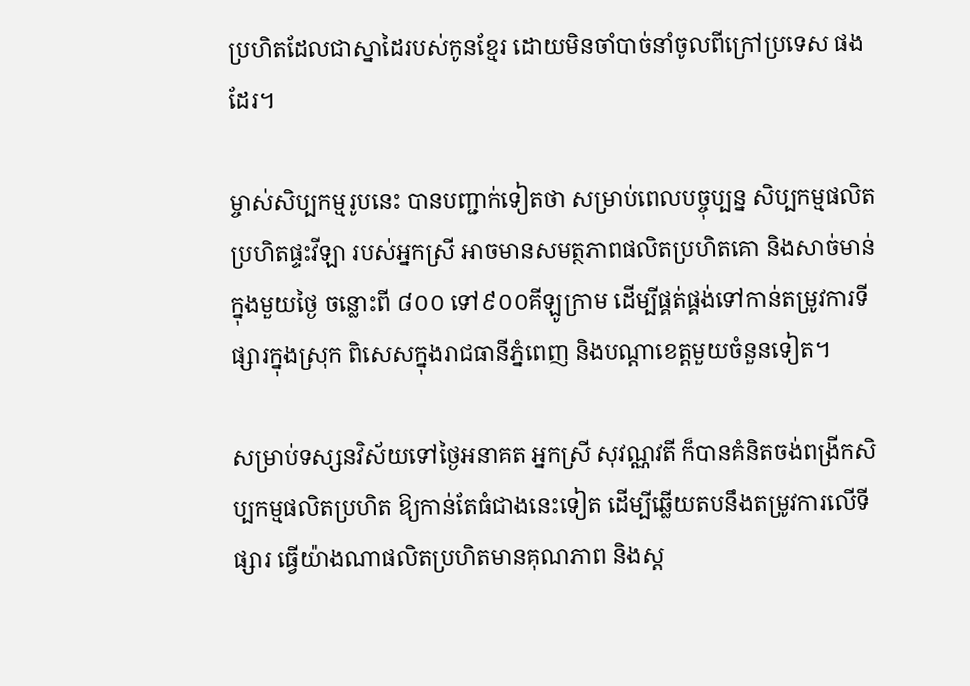ប្រហិតដែលជាស្នាដៃរបស់កូនខ្មែរ ដោយមិនចាំបាច់នាំចូលពីក្រៅប្រទេស ផងដែរ។

ម្ចាស់សិប្បកម្មរូបនេះ បានបញ្ជាក់ទៀតថា សម្រាប់ពេលបច្ចុប្បន្ន សិប្បកម្មផលិតប្រហិតផ្ទះវីឡា របស់អ្នកស្រី អាចមានសមត្ថភាពផលិតប្រហិតគោ និងសាច់មាន់ ក្នុងមួយថ្ងៃ ចន្លោះពី ៨០០ ទៅ៩០០គីឡូក្រាម ដើម្បីផ្គត់ផ្គង់ទៅកាន់តម្រូវការទីផ្សារក្នុងស្រុក ពិសេសក្នុងរាជធានីភ្នំពេញ និងបណ្ដាខេត្តមួយចំនួនទៀត។

សម្រាប់ទស្សនវិស័យទៅថ្ងៃអនាគត អ្នកស្រី សុវណ្ណវតី ក៏បានគំនិតចង់ពង្រីកសិប្បកម្មផលិតប្រហិត ឱ្យកាន់តែធំជាងនេះទៀត ដើម្បីឆ្លើយតបនឹងតម្រូវការលើទីផ្សារ ធ្វើយ៉ាងណាផលិតប្រហិតមានគុណភាព និងស្ដ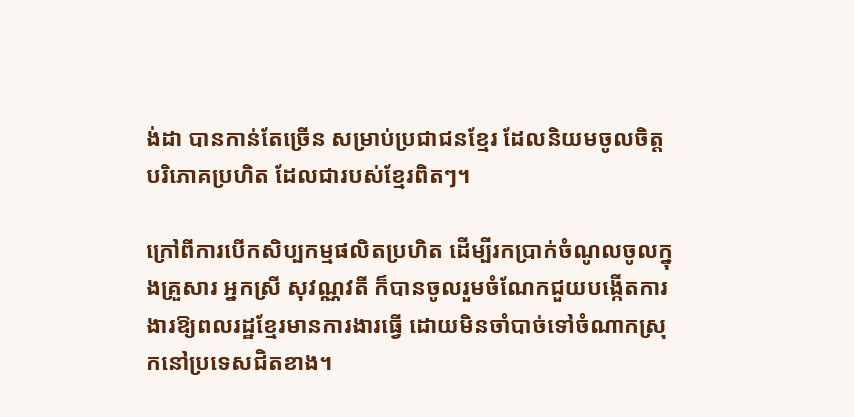ង់ដា បានកាន់តែច្រើន សម្រាប់ប្រជាជនខ្មែរ ដែលនិយមចូលចិត្តបរិភោគប្រហិត ដែលជារបស់ខ្មែរពិតៗ។

ក្រៅពីការបើកសិប្បកម្មផលិតប្រហិត ដើម្បីរកប្រាក់ចំណូលចូលក្នុងគ្រួសារ អ្នកស្រី សុវណ្ណវតី ក៏បានចូលរួមចំណែកជួយបង្កើតការងារឱ្យពលរដ្ឋខ្មែរមានការងារធ្វើ ដោយមិនចាំបាច់ទៅចំណាកស្រុកនៅប្រទេសជិតខាង។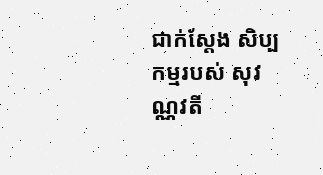ជាក់ស្ដែង សិប្បកម្មរបស់ សុវណ្ណវតី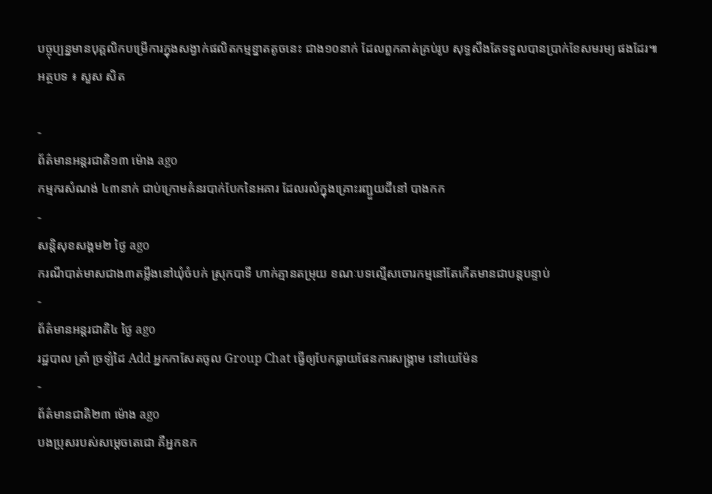បច្ចុប្បន្នមានបុគ្គលិកបម្រើការក្នុងសង្វាក់ផលិតកម្មខ្នាតតូចនេះ ជាង១០នាក់ ដែលពួកគាត់គ្រប់រូប សុទ្ធសឹងតែទទួលបានប្រាក់ខែសមរម្យ ផងដែរ៕
អត្ថបទ ៖ សួស សិត

-
ព័ត៌មានអន្ដរជាតិ១៣ ម៉ោង ago
កម្មករសំណង់ ៤៣នាក់ ជាប់ក្រោមគំនរបាក់បែកនៃអគារ ដែលរលំក្នុងគ្រោះរញ្ជួយដីនៅ បាងកក
-
សន្តិសុខសង្គម២ ថ្ងៃ ago
ករណីបាត់មាសជាង៣តម្លឹងនៅឃុំចំបក់ ស្រុកបាទី ហាក់គ្មានតម្រុយ ខណៈបទល្មើសចោរកម្មនៅតែកើតមានជាបន្តបន្ទាប់
-
ព័ត៌មានអន្ដរជាតិ៤ ថ្ងៃ ago
រដ្ឋបាល ត្រាំ ច្រឡំដៃ Add អ្នកកាសែតចូល Group Chat ធ្វើឲ្យបែកធ្លាយផែនការសង្គ្រាម នៅយេម៉ែន
-
ព័ត៌មានជាតិ២៣ ម៉ោង ago
បងប្រុសរបស់សម្ដេចតេជោ គឺអ្នកឧក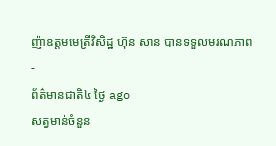ញ៉ាឧត្តមមេត្រីវិសិដ្ឋ ហ៊ុន សាន បានទទួលមរណភាព
-
ព័ត៌មានជាតិ៤ ថ្ងៃ ago
សត្វមាន់ចំនួន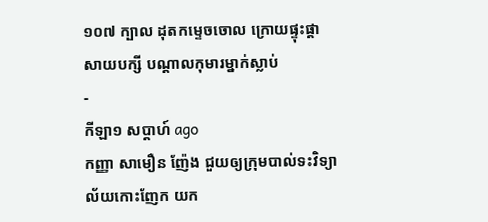១០៧ ក្បាល ដុតកម្ទេចចោល ក្រោយផ្ទុះផ្ដាសាយបក្សី បណ្តាលកុមារម្នាក់ស្លាប់
-
កីឡា១ សប្តាហ៍ ago
កញ្ញា សាមឿន ញ៉ែង ជួយឲ្យក្រុមបាល់ទះវិទ្យាល័យកោះញែក យក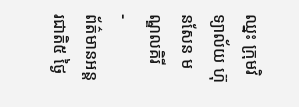ឈ្នះ ក្រុមវិទ្យាល័យ ហ៊ុនសែន មណ្ឌលគិរី
-
ព័ត៌មានអន្ដរជាតិ៥ ថ្ងៃ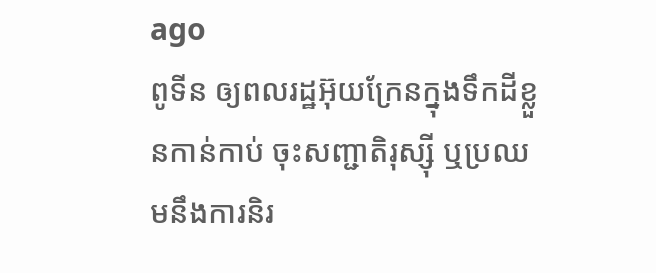ago
ពូទីន ឲ្យពលរដ្ឋអ៊ុយក្រែនក្នុងទឹកដីខ្លួនកាន់កាប់ ចុះសញ្ជាតិរុស្ស៊ី ឬប្រឈមនឹងការនិរ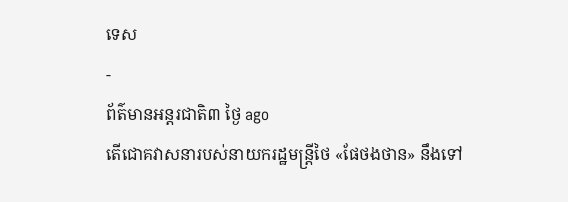ទេស
-
ព័ត៌មានអន្ដរជាតិ៣ ថ្ងៃ ago
តើជោគវាសនារបស់នាយករដ្ឋមន្ត្រីថៃ «ផែថងថាន» នឹងទៅ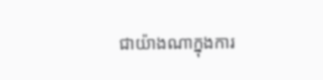ជាយ៉ាងណាក្នុងការ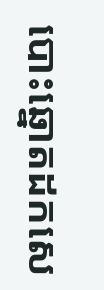បោះឆ្នោតដកសេ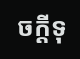ចក្តីទុ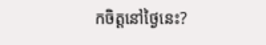កចិត្តនៅថ្ងៃនេះ?